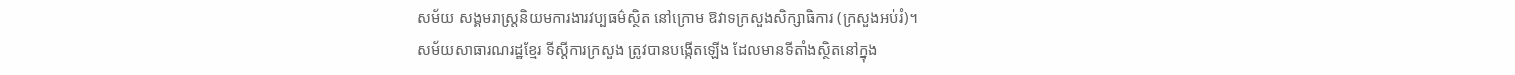សម័យ សង្គមរាស្ត្រនិយមការងារវប្បធម៌ស្ថិត នៅក្រោម ឱវាទក្រសួងសិក្សាធិការ (ក្រសួងអប់រំ)។
សម័យសាធារណរដ្ឋខ្មែរ ទីស្ដីការក្រសួង ត្រូវបានបង្កើតឡើង ដែលមានទីតាំងស្ថិតនៅក្នុង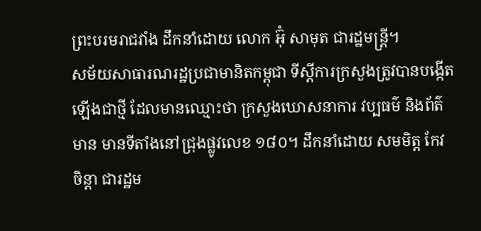ព្រះបរមរាជវាំង ដឹកនាំដោយ លោក អ៊ុំ សាមុត ជារដ្ឋមន្ត្រី។
សម័យសាធារណរដ្ឋប្រជាមានិតកម្ពុជា ទីស្ដីការក្រសួងត្រូវបានបង្កើតឡើងជាថ្មី ដែលមានឈ្មោះថា ក្រសួងឃោសនាការ វប្បធម៌ និងព័ត៌មាន មានទីតាំងនៅជ្រុងផ្លូវលេខ ១៨០។ ដឹកនាំដោយ សមមិត្ត កែវ ចិន្តា ជារដ្ឋម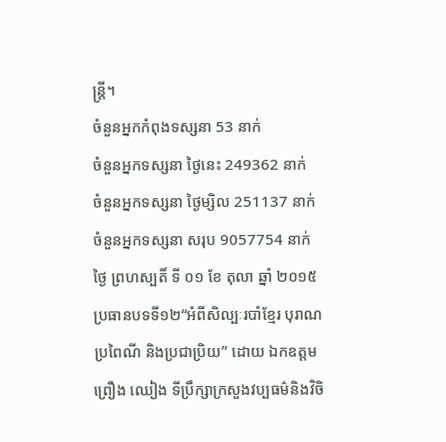ន្រ្តី។
ចំនួនអ្នកកំពុងទស្សនា 53 នាក់
ចំនួនអ្នកទស្សនា ថ្ងៃនេះ 249362 នាក់
ចំនួនអ្នកទស្សនា ថ្ងៃម្សិល 251137 នាក់
ចំនួនអ្នកទស្សនា សរុប 9057754 នាក់
ថ្ងៃ ព្រហស្បតិ៍ ទី ០១ ខែ តុលា ឆ្នាំ ២០១៥
ប្រធានបទទី១២“អំពីសិល្បៈរបាំខ្មែរ បុរាណ ប្រពៃណី និងប្រជាប្រិយ” ដោយ ឯកឧត្តម ព្រឿង ឈៀង ទីប្រឹក្សាក្រសួងវប្បធម៌និងវិចិ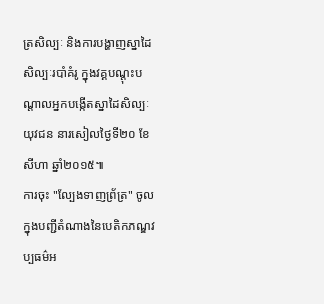ត្រសិល្បៈ និងការបង្ហាញស្នាដៃសិល្បៈរបាំគំរូ ក្នុងវគ្គបណ្តុះបណ្តាលអ្នកបង្កើតស្នាដៃសិល្បៈយុវជន នារសៀលថ្ងៃទី២០ ខែសីហា ឆ្នាំ២០១៥៕
ការចុះ "ល្បែងទាញព្រ័ត្រ" ចូលក្នុងបញ្ជីតំណាងនៃបេតិកភណ្ឌវប្បធម៌អ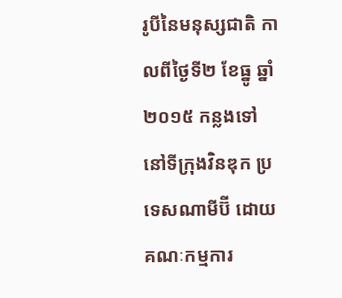រូបីនៃមនុស្សជាតិ កាលពីថ្ងៃទី២ ខែធ្នូ ឆ្នាំ២០១៥ កន្លងទៅ នៅទីក្រុងវិនឌុក ប្រទេសណាមីប៊ី ដោយគណៈកម្មការ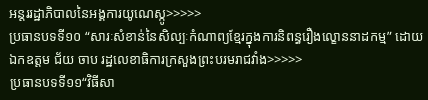អន្តររដ្ឋាភិបាលនៃអង្គការយូណេស្កូ>>>>>
ប្រធានបទទី១០ “សារៈសំខាន់នៃសិល្បៈកំណាព្យខ្មែរក្នុងការនិពន្ធរឿងល្ខោននាដកម្ម” ដោយ ឯកឧត្តម ជ័យ ចាប រដ្ឋលេខាធិការក្រសួងព្រះបរមរាជវាំង>>>>>
ប្រធានបទទី១១“វិធីសា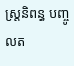ស្ត្រនិពន្ធ បញ្ចូលត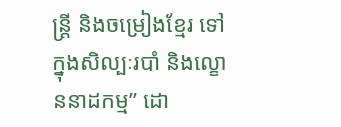ន្ត្រី និងចម្រៀងខ្មែរ ទៅក្នុងសិល្បៈរបាំ និងល្ខោននាដកម្ម” ដោ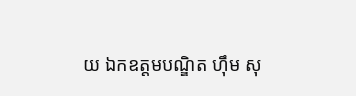យ ឯកឧត្តមបណ្ឌិត ហ៊ឹម សុ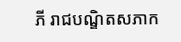ភី រាជបណ្ឌិតសភាក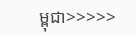ម្ពុជា>>>>>